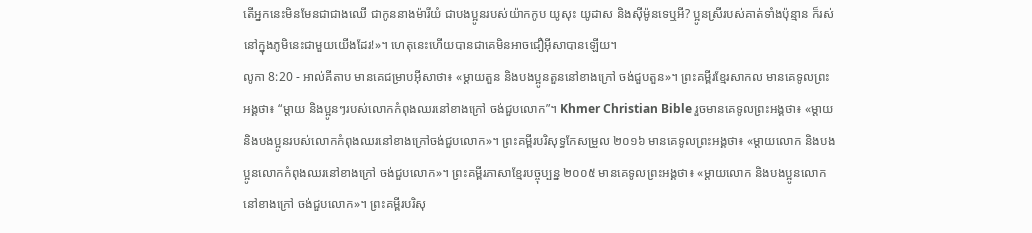តើអ្នកនេះមិនមែនជាជាងឈើ ជាកូននាងម៉ារីយំ ជាបងប្អូនរបស់យ៉ាកកូប យូសុះ យូដាស និងស៊ីម៉ូនទេឬអី? ប្អូនស្រីរបស់គាត់ទាំងប៉ុន្មាន ក៏រស់នៅក្នុងភូមិនេះជាមួយយើងដែរ!»។ ហេតុនេះហើយបានជាគេមិនអាចជឿអ៊ីសាបានឡើយ។
លូកា 8:20 - អាល់គីតាប មានគេជម្រាបអ៊ីសាថា៖ «ម្ដាយតួន និងបងប្អូនតួននៅខាងក្រៅ ចង់ជួបតួន»។ ព្រះគម្ពីរខ្មែរសាកល មានគេទូលព្រះអង្គថា៖ “ម្ដាយ និងប្អូនៗរបស់លោកកំពុងឈរនៅខាងក្រៅ ចង់ជួបលោក”។ Khmer Christian Bible រួចមានគេទូលព្រះអង្គថា៖ «ម្ដាយ និងបងប្អូនរបស់លោកកំពុងឈរនៅខាងក្រៅចង់ជួបលោក»។ ព្រះគម្ពីរបរិសុទ្ធកែសម្រួល ២០១៦ មានគេទូលព្រះអង្គថា៖ «ម្តាយលោក និងបងប្អូនលោកកំពុងឈរនៅខាងក្រៅ ចង់ជួបលោក»។ ព្រះគម្ពីរភាសាខ្មែរបច្ចុប្បន្ន ២០០៥ មានគេទូលព្រះអង្គថា៖ «ម្ដាយលោក និងបងប្អូនលោកនៅខាងក្រៅ ចង់ជួបលោក»។ ព្រះគម្ពីរបរិសុ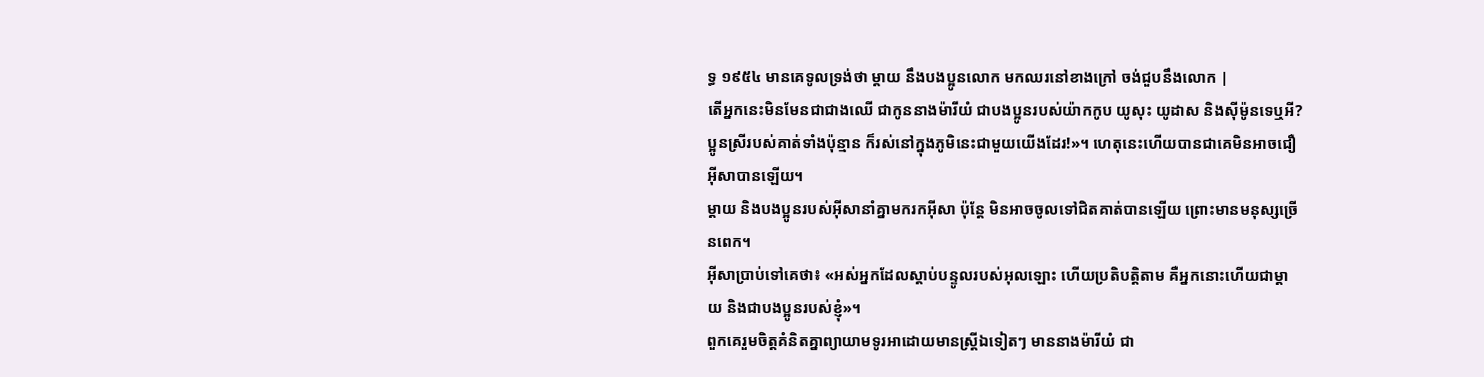ទ្ធ ១៩៥៤ មានគេទូលទ្រង់ថា ម្តាយ នឹងបងប្អូនលោក មកឈរនៅខាងក្រៅ ចង់ជួបនឹងលោក |
តើអ្នកនេះមិនមែនជាជាងឈើ ជាកូននាងម៉ារីយំ ជាបងប្អូនរបស់យ៉ាកកូប យូសុះ យូដាស និងស៊ីម៉ូនទេឬអី? ប្អូនស្រីរបស់គាត់ទាំងប៉ុន្មាន ក៏រស់នៅក្នុងភូមិនេះជាមួយយើងដែរ!»។ ហេតុនេះហើយបានជាគេមិនអាចជឿអ៊ីសាបានឡើយ។
ម្តាយ និងបងប្អូនរបស់អ៊ីសានាំគ្នាមករកអ៊ីសា ប៉ុន្តែ មិនអាចចូលទៅជិតគាត់បានឡើយ ព្រោះមានមនុស្សច្រើនពេក។
អ៊ីសាប្រាប់ទៅគេថា៖ «អស់អ្នកដែលស្ដាប់បន្ទូលរបស់អុលឡោះ ហើយប្រតិបត្ដិតាម គឺអ្នកនោះហើយជាម្ដាយ និងជាបងប្អូនរបស់ខ្ញុំ»។
ពួកគេរួមចិត្ដគំនិតគ្នាព្យាយាមទូរអាដោយមានស្ដ្រីឯទៀតៗ មាននាងម៉ារីយំ ជា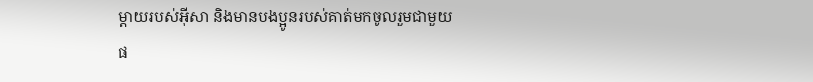ម្តាយរបស់អ៊ីសា និងមានបងប្អូនរបស់គាត់មកចូលរួមជាមួយផ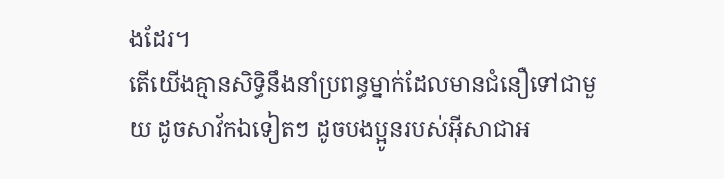ងដែរ។
តើយើងគ្មានសិទ្ធិនឹងនាំប្រពន្ធម្នាក់ដែលមានជំនឿទៅជាមួយ ដូចសាវ័កឯទៀតៗ ដូចបងប្អូនរបស់អ៊ីសាជាអ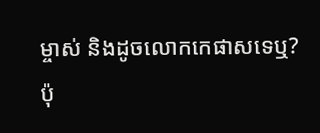ម្ចាស់ និងដូចលោកកេផាសទេឬ?
ប៉ុ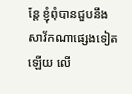ន្ដែ ខ្ញុំពុំបានជួបនឹងសាវ័កណាផ្សេងទៀតឡើយ លើ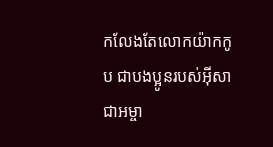កលែងតែលោកយ៉ាកកូប ជាបងប្អូនរបស់អ៊ីសាជាអម្ចា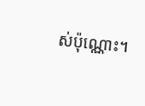ស់ប៉ុណ្ណោះ។